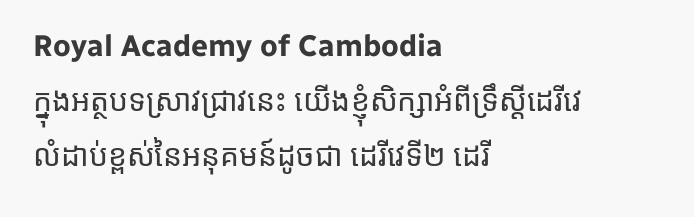Royal Academy of Cambodia
ក្នុងអត្ថបទស្រាវជ្រាវនេះ យើងខ្ញុំសិក្សាអំពីទ្រឹស្ដីដេរីវេលំដាប់ខ្ពស់នៃអនុគមន៍ដូចជា ដេរីវេទី២ ដេរី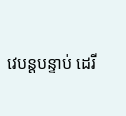វេបន្តបន្ទាប់ ដេរី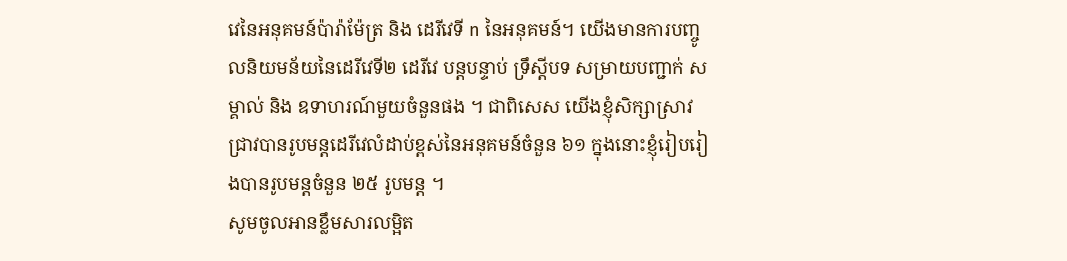វេនៃអនុគមន៍ប៉ារ៉ាម៉ែត្រ និង ដេរីវេទី n នៃអនុគមន៍។ យើងមានការបញ្ចូលនិយមន័យនៃដេរីវេទី២ ដេរីវេ បន្តបន្ទាប់ ទ្រឹស្ដីបទ សម្រាយបញ្ជាក់ សម្គាល់ និង ឧទាហរណ៍មួយចំនួនផង ។ ជាពិសេស យើងខ្ញុំសិក្សាស្រាវជ្រាវបានរូបមន្តដេរីវេលំដាប់ខ្ពស់នៃអនុគមន៍ចំនួន ៦១ ក្នុងនោះខ្ញុំរៀបរៀងបានរូបមន្តចំនួន ២៥ រូបមន្ត ។
សូមចូលអានខ្លឹមសារលម្អិត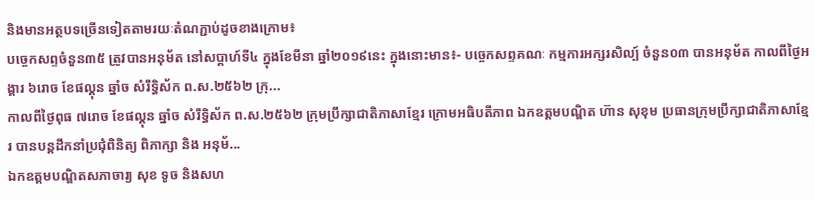និងមានអត្ថបទច្រើនទៀតតាមរយៈតំណភ្ជាប់ដូចខាងក្រោម៖
បច្ចេកសព្ទចំនួន៣៥ ត្រូវបានអនុម័ត នៅសប្តាហ៍ទី៤ ក្នុងខែមីនា ឆ្នាំ២០១៩នេះ ក្នុងនោះមាន៖- បច្ចេកសព្ទគណៈ កម្មការអក្សរសិល្ប៍ ចំនួន០៣ បានអនុម័ត កាលពីថ្ងៃអង្គារ ៦រោច ខែផល្គុន ឆ្នាំច សំរឹទ្ធិស័ក ព.ស.២៥៦២ ក្រុ...
កាលពីថ្ងៃពុធ ៧រោច ខែផល្គុន ឆ្នាំច សំរឹទ្ធិស័ក ព.ស.២៥៦២ ក្រុមប្រឹក្សាជាតិភាសាខ្មែរ ក្រោមអធិបតីភាព ឯកឧត្តមបណ្ឌិត ហ៊ាន សុខុម ប្រធានក្រុមប្រឹក្សាជាតិភាសាខ្មែរ បានបន្តដឹកនាំប្រជុំពិនិត្យ ពិភាក្សា និង អនុម័...
ឯកឧត្តមបណ្ឌិតសភាចារ្យ សុខ ទូច និងសហ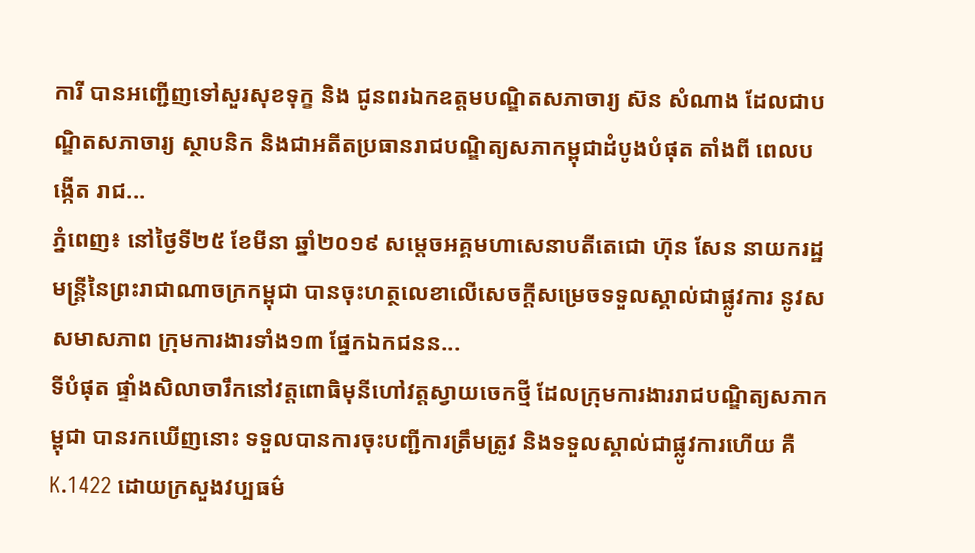ការី បានអញ្ជើញទៅសួរសុខទុក្ខ និង ជូនពរឯកឧត្តមបណ្ឌិតសភាចារ្យ ស៊ន សំណាង ដែលជាបណ្ឌិតសភាចារ្យ ស្ថាបនិក និងជាអតីតប្រធានរាជបណ្ឌិត្យសភាកម្ពុជាដំបូងបំផុត តាំងពី ពេលបង្កើត រាជ...
ភ្នំពេញ៖ នៅថ្ងៃទី២៥ ខែមីនា ឆ្នាំ២០១៩ សម្ដេចអគ្គមហាសេនាបតីតេជោ ហ៊ុន សែន នាយករដ្ឋមន្ត្រីនៃព្រះរាជាណាចក្រកម្ពុជា បានចុះហត្ថលេខាលើសេចក្តីសម្រេចទទួលស្គាល់ជាផ្លូវការ នូវសសមាសភាព ក្រុមការងារទាំង១៣ ផ្នែកឯកជនន...
ទីបំផុត ផ្ទាំងសិលាចារឹកនៅវត្តពោធិមុនីហៅវត្តស្វាយចេកថ្មី ដែលក្រុមការងាររាជបណ្ឌិត្យសភាកម្ពុជា បានរកឃើញនោះ ទទួលបានការចុះបញ្ជីការត្រឹមត្រូវ និងទទួលស្គាល់ជាផ្លូវការហើយ គឺ K.1422 ដោយក្រសួងវប្បធម៌